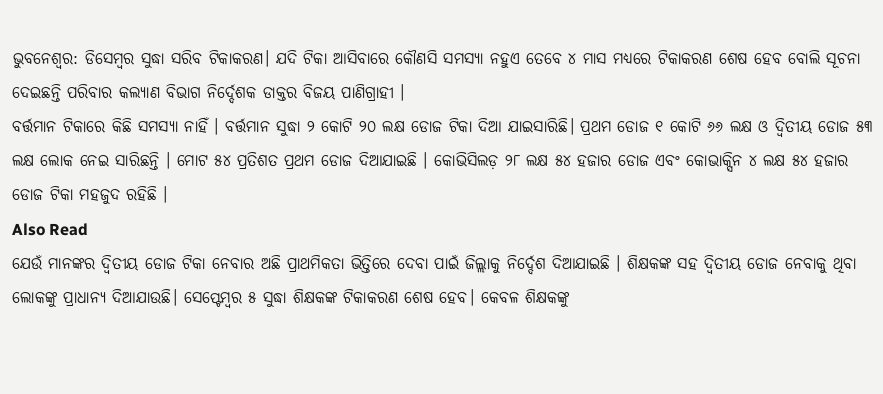ଭୁବନେଶ୍ୱର: ଡିସେମ୍ବର ସୁଦ୍ଧା ସରିବ ଟିକାକରଣ। ଯଦି ଟିକା ଆସିବାରେ କୌଣସି ସମସ୍ୟା ନହୁଏ ତେବେ ୪ ମାସ ମଧ୍ୟରେ ଟିକାକରଣ ଶେଷ ହେବ ବୋଲି ସୂଚନା ଦେଇଛନ୍ତି ପରିବାର କଲ୍ୟାଣ ବିଭାଗ ନିର୍ଦ୍ଦେଶକ ଡାକ୍ତର ବିଜୟ ପାଣିଗ୍ରାହୀ ।
ବର୍ତ୍ତମାନ ଟିକାରେ କିଛି ସମସ୍ୟା ନାହିଁ । ବର୍ତ୍ତମାନ ସୁଦ୍ଧା ୨ କୋଟି ୨୦ ଲକ୍ଷ ଡୋଜ ଟିକା ଦିଆ ଯାଇସାରିଛି। ପ୍ରଥମ ଡୋଜ ୧ କୋଟି ୬୬ ଲକ୍ଷ ଓ ଦ୍ୱିତୀୟ ଡୋଜ ୫୩ ଲକ୍ଷ ଲୋକ ନେଇ ସାରିଛନ୍ତି । ମୋଟ ୫୪ ପ୍ରତିଶତ ପ୍ରଥମ ଡୋଜ ଦିଆଯାଇଛି । କୋଭିସିଲଡ଼ ୨୮ ଲକ୍ଷ ୫୪ ହଜାର ଡୋଜ ଏବଂ କୋଭାକ୍ସିନ ୪ ଲକ୍ଷ ୫୪ ହଜାର ଡୋଜ ଟିକା ମହଜୁଦ ରହିଛି ।
Also Read
ଯେଉଁ ମାନଙ୍କର ଦ୍ୱିତୀୟ ଡୋଜ ଟିକା ନେବାର ଅଛି ପ୍ରାଥମିକତା ଭିତ୍ତିରେ ଦେବା ପାଇଁ ଜିଲ୍ଲାକୁ ନିର୍ଦ୍ଦେଶ ଦିଆଯାଇଛି । ଶିକ୍ଷକଙ୍କ ସହ ଦ୍ୱିତୀୟ ଡୋଜ ନେବାକୁ ଥିବା ଲୋକଙ୍କୁ ପ୍ରାଧାନ୍ୟ ଦିଆଯାଉଛି। ସେପ୍ଟେମ୍ବର ୫ ସୁଦ୍ଧା ଶିକ୍ଷକଙ୍କ ଟିକାକରଣ ଶେଷ ହେବ। କେବଳ ଶିକ୍ଷକଙ୍କୁ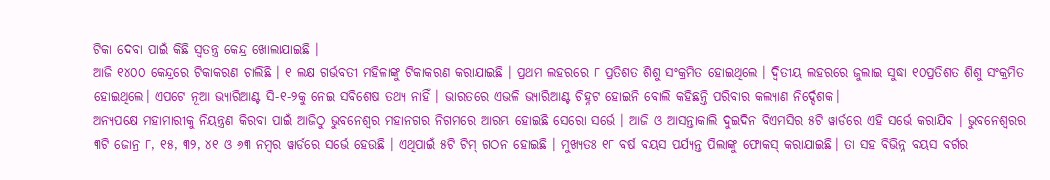ଟିକା ଦେବା ପାଇଁ କିଛି ସ୍ୱତନ୍ତ୍ର କେନ୍ଦ୍ର ଖୋଲାଯାଇଛି ।
ଆଜି ୧୪୦୦ କେନ୍ଦ୍ରରେ ଟିକାକରଣ ଚାଲିଛି । ୧ ଲକ୍ଷ ଗର୍ଭବତୀ ମହିଳାଙ୍କୁ ଟିକାକରଣ କରାଯାଇଛି । ପ୍ରଥମ ଲହରରେ ୮ ପ୍ରତିଶତ ଶିଶୁ ସଂକ୍ରମିତ ହୋଇଥିଲେ । ଦ୍ୱିତୀୟ ଲହରରେ ଜୁଲାଇ ସୁଦ୍ଧା ୧୦ପ୍ରତିଶତ ଶିଶୁ ସଂକ୍ରମିତ ହୋଇଥିଲେ। ଏପଟେ ନୂଆ ଭ୍ୟାରିଆଣ୍ଟ ସି-୧-୨କୁ ନେଇ ସବିଶେଷ ତଥ୍ୟ ନାହିଁ । ଭାରତରେ ଏଭଳି ଭ୍ୟାରିଆଣ୍ଟ ଚିହ୍ନଟ ହୋଇନି ବୋଲି କହିଛନ୍ତି ପରିବାର କଲ୍ୟାଣ ନିର୍ଦ୍ଦେଶକ।
ଅନ୍ୟପକ୍ଷେ ମହାମାରୀକୁ ନିୟନ୍ତ୍ରଣ କିରବା ପାଇଁ ଆଜିଠୁ ଭୁବନେଶ୍ୱର ମହାନଗର ନିଗମରେ ଆରମ୍ଭ ହୋଇଛି ସେରୋ ସର୍ଭେ । ଆଜି ଓ ଆସନ୍ତାକାଲି ଦୁଇଦିନ ବିଏମସିର ୫ଟି ୱାର୍ଡରେ ଏହି ସର୍ଭେ କରାଯିବ । ଭୁବନେଶ୍ୱରର ୩ଟି ଜୋନ୍ର ୮, ୧୫, ୩୨, ୪୧ ଓ ୬୩ ନମ୍ବର ୱାର୍ଡରେ ସର୍ଭେ ହେଉଛି । ଏଥିପାଇଁ ୫ଟି ଟିମ୍ ଗଠନ ହୋଇଛି । ମୁଖ୍ୟତଃ ୧୮ ବର୍ଷ ବୟସ ପର୍ଯ୍ୟନ୍ତ ପିଲାଙ୍କୁ ଫୋକସ୍ କରାଯାଇଛି। ତା ସହ ବିଭିନ୍ନ ବୟସ ବର୍ଗର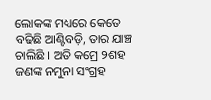ଲୋକଙ୍କ ମଧ୍ୟରେ କେତେ ବଢିଛି ଆଣ୍ଟିବଡ଼ି, ତାର ଯାଞ୍ଚ ଚାଲିଛି । ଅତି କମ୍ରେ ୨ଶହ ଜଣଙ୍କ ନମୁନା ସଂଗ୍ରହ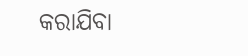କରାଯିବା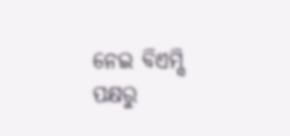ନେଇ ବିଏମ୍ସି ପକ୍ଷରୁ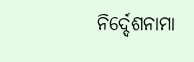ନିର୍ଦ୍ଦେଶନାମା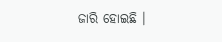ଜାରି ହୋଇଛି ।